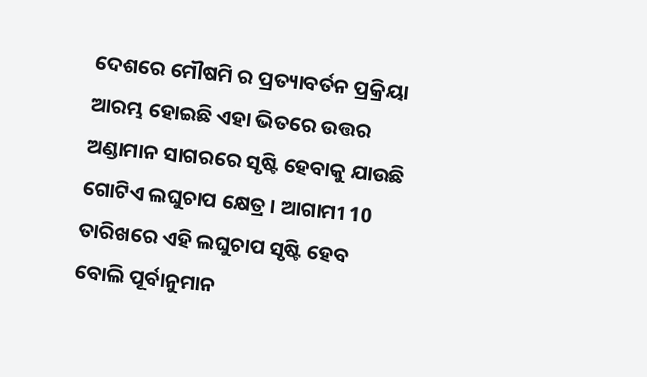ଦେଶରେ ମୌଷମି ର ପ୍ରତ୍ୟାବର୍ତନ ପ୍ରକ୍ରିୟା ଆରମ୍ଭ ହୋଇଛି ଏହା ଭିତରେ ଉତ୍ତର ଅଣ୍ଡାମାନ ସାଗରରେ ସୃଷ୍ଟି ହେବାକୁ ଯାଉଛି ଗୋଟିଏ ଲଘୁଚାପ କ୍ଷେତ୍ର । ଆଗାମୀ 10 ତାରିଖରେ ଏହି ଲଘୁଚାପ ସୃଷ୍ଟି ହେବ ବୋଲି ପୂର୍ବାନୁମାନ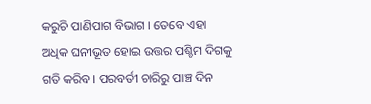କରୁଚି ପାଣିପାଗ ବିଭାଗ । ତେବେ ଏହା ଅଧିକ ଘନୀଭୂତ ହୋଇ ଉତ୍ତର ପଶ୍ଚିମ ଦିଗକୁ ଗତି କରିବ । ପରବର୍ତୀ ଚାରିରୁ ପାଞ୍ଚ ଦିନ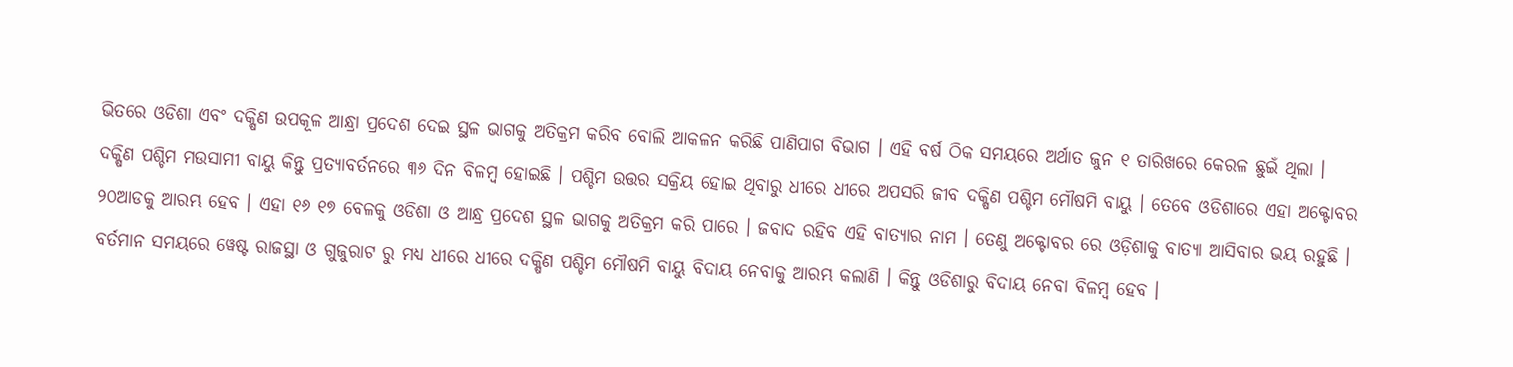ଭିତରେ ଓଡିଶା ଏବଂ ଦକ୍ଷିଣ ଉପକୂଳ ଆନ୍ଧ୍ରା ପ୍ରଦେଶ ଦେଇ ସ୍ଥଳ ଭାଗକୁ ଅତିକ୍ରମ କରିବ ବୋଲି ଆକଳନ କରିଛି ପାଣିପାଗ ବିଭାଗ । ଏହି ବର୍ଷ ଠିକ ସମୟରେ ଅର୍ଥାତ ଜୁନ ୧ ତାରିଖରେ କେରଳ ଛୁଇଁ ଥିଲା ।
ଦକ୍ଷିଣ ପଶ୍ଚିମ ମଉସାମୀ ବାୟୁ କିନ୍ତୁ ପ୍ରତ୍ୟାବର୍ତନରେ ୩୬ ଦିନ ବିଳମ୍ବ ହୋଇଛି । ପଶ୍ଚିମ ଉତ୍ତର ସକ୍ରିୟ ହୋଇ ଥିବାରୁ ଧୀରେ ଧୀରେ ଅପସରି ଜୀବ ଦକ୍ଷିଣ ପଶ୍ଚିମ ମୌଷମି ବାୟୁ । ତେବେ ଓଡିଶାରେ ଏହା ଅକ୍ଟୋବର ୨୦ଆଡକୁ ଆରମ୍ଭ ହେବ । ଏହା ୧୬ ୧୭ ବେଳକୁ ଓଡିଶା ଓ ଆନ୍ଧ୍ର ପ୍ରଦେଶ ସ୍ଥଳ ଭାଗକୁ ଅତିକ୍ରମ କରି ପାରେ । ଜବାଦ ରହିବ ଏହି ବାତ୍ୟାର ନାମ । ତେଣୁ ଅକ୍ଟୋବର ରେ ଓଡ଼ିଶାକୁ ବାତ୍ୟା ଆସିବାର ଭୟ ରହୁଛି । ବର୍ତମାନ ସମୟରେ ୱେଷ୍ଟ ରାଜସ୍ଥା ଓ ଗୁଜୁରାଟ ରୁ ମଧ୍ୟ ଧୀରେ ଧୀରେ ଦକ୍ଷିଣ ପଶ୍ଚିମ ମୌଷମି ବାୟୁ ବିଦାୟ ନେବାକୁ ଆରମ୍ଭ କଲାଣି । କିନ୍ତୁ ଓଡିଶାରୁ ବିଦାୟ ନେବା ବିଳମ୍ବ ହେବ ।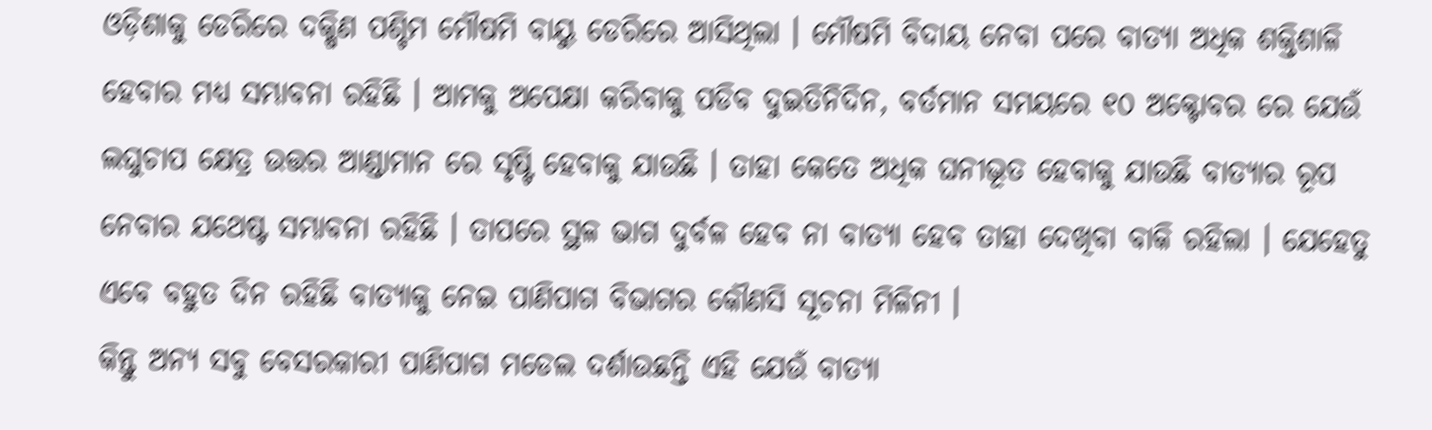ଓଡ଼ିଶାକୁ ଡେରିରେ ଦକ୍ଷିଣ ପଶ୍ଚିମ ମୌଷମି ବାୟୁ ଡେରିରେ ଆସିଥିଲା । ମୌଷମି ବିଦାୟ ନେବା ପରେ ବାତ୍ୟା ଅଧିକ ଶକ୍ତିଶାଳି ହେବାର ମଧ୍ୟ ସମ୍ଭାବନା ରହିଛି । ଆମକୁ ଅପେକ୍ଷା କରିବାକୁ ପଡିବ ଦୁଇତିନିଦିନ, ବର୍ତମାନ ସମୟରେ ୧୦ ଅକ୍ଟୋବର ରେ ଯେଉଁ ଲଘୁଚାପ କ୍ଷେତ୍ର ଉତ୍ତର ଆଣ୍ଡାମାନ ରେ ସୃଷ୍ଟି ହେବାକୁ ଯାଉଛି । ତାହା କେତେ ଅଧିକ ଘନୀଭୂତ ହେବାକୁ ଯାଉଛି ବାତ୍ୟାର ରୂପ ନେବାର ଯଥେଷ୍ଟ ସମ୍ଭାବନା ରହିଛି । ତାପରେ ସ୍ଥଳ ଭାଗ ଦୁର୍ବଳ ହେବ ନା ବାତ୍ୟା ହେବ ତାହା ଦେଖିବା ବାକି ରହିଲା । ଯେହେତୁ ଏବେ ବହୁତ ଦିନ ରହିଛି ବାତ୍ୟାକୁ ନେଇ ପାଣିପାଗ ବିଭାଗର କୌଣସି ସୂଚନା ମିଳିନୀ ।
କିନ୍ତୁ ଅନ୍ୟ ସବୁ ବେସରକାରୀ ପାଣିପାଗ ମଡେଲ ଦର୍ଶାଉଛନ୍ତି ଏହି ଯେଉଁ ବାତ୍ୟା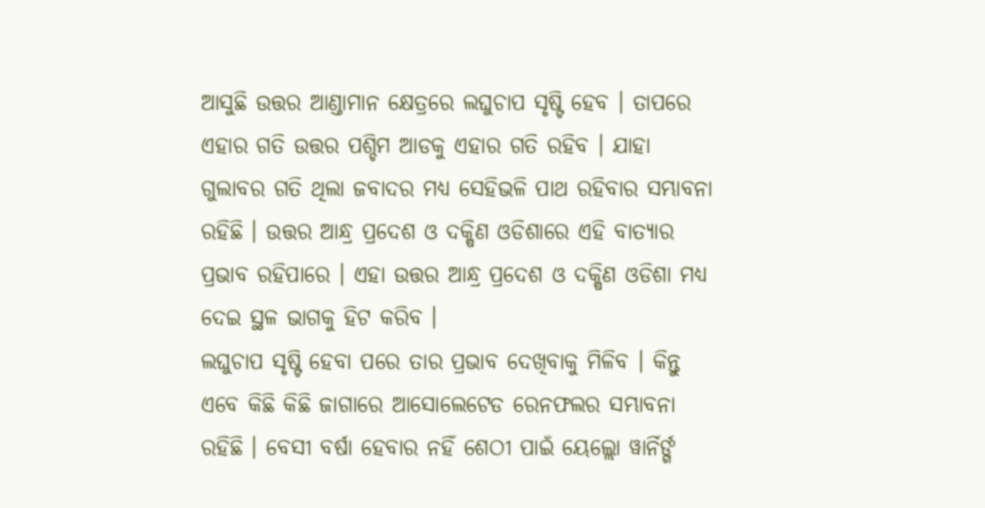ଆସୁଛି ଉତ୍ତର ଆଣ୍ଡାମାନ କ୍ଷେତ୍ରରେ ଲଘୁଚାପ ସୃଷ୍ଟି ହେବ । ତାପରେ ଏହାର ଗତି ଉତ୍ତର ପଶ୍ଚିମ ଆଡକୁ ଏହାର ଗତି ରହିବ । ଯାହା ଗୁଲାବର ଗତି ଥିଲା ଜବାଦର ମଧ୍ୟ ସେହିଭଳି ପାଥ ରହିବାର ସମ୍ଭାବନା ରହିଛି । ଉତ୍ତର ଆନ୍ଧ୍ର ପ୍ରଦେଶ ଓ ଦକ୍ଷିଣ ଓଡିଶାରେ ଏହି ବାତ୍ୟାର ପ୍ରଭାବ ରହିପାରେ । ଏହା ଉତ୍ତର ଆନ୍ଧ୍ର ପ୍ରଦେଶ ଓ ଦକ୍ଷିଣ ଓଡିଶା ମଧ୍ୟ ଦେଇ ସ୍ଥଳ ଭାଗକୁ ହିଟ କରିବ ।
ଲଘୁଚାପ ସୃଷ୍ଟି ହେବା ପରେ ତାର ପ୍ରଭାବ ଦେଖିବାକୁ ମିଳିବ । କିନ୍ତୁ ଏବେ କିଛି କିଛି ଜାଗାରେ ଆସୋଲେଟେଡ ରେନଫଲର ସମ୍ଭାବନା ରହିଛି । ବେସୀ ବର୍ଷା ହେବାର ନହିଁ ଶେଠୀ ପାଇଁ ୟେଲ୍ଲୋ ୱାର୍ନିର୍ଙ୍ଗ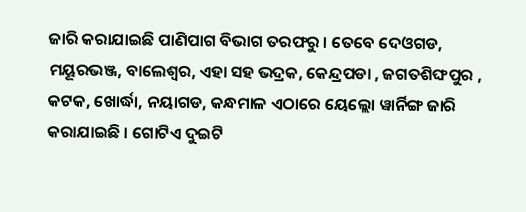ଜାରି କରାଯାଇଛି ପାଣିପାଗ ବିଭାଗ ତରଫରୁ । ତେବେ ଦେଓଗଡ, ମୟୂରଭଞ୍ଜ, ବାଲେଶ୍ଵର, ଏହା ସହ ଭଦ୍ରକ, କେନ୍ଦ୍ରପଡା , ଜଗତଶିଙ୍ଘପୁର , କଟକ, ଖୋର୍ଦ୍ଧା, ନୟାଗଡ, କନ୍ଧମାଳ ଏଠାରେ ୟେଲ୍ଲୋ ୱାର୍ନିଙ୍ଗ ଜାରି କରାଯାଇଛି । ଗୋଟିଏ ଦୁଇଟି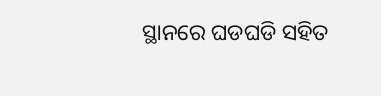ସ୍ଥାନରେ ଘଡଘଡି ସହିତ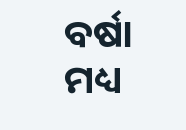ବର୍ଷା ମଧ୍ୟ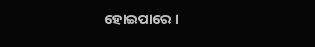ହୋଇପାରେ ।